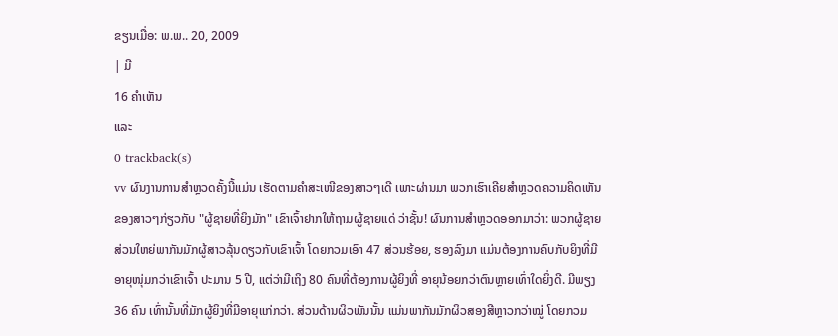ຂຽນເມື່ອ: ພ.ພ.. 20, 2009
| ມີ
16 ຄຳເຫັນ
ແລະ
0 trackback(s)
vv ຜົນງານການສຳຫຼວດຄັ້ງນີ້ແມ່ນ ເຮັດຕາມຄຳສະເໜີຂອງສາວໆເດີ ເພາະຜ່ານມາ ພວກເຮົາເຄີຍສຳຫຼວດຄວາມຄິດເຫັນ ຂອງສາວໆກ່ຽວກັບ "ຜູ້ຊາຍທີ່ຍິງມັກ" ເຂົາເຈົ້າຢາກໃຫ້ຖາມຜູ້ຊາຍແດ່ ວ່າຊັ້ນ! ຜົນການສຳຫຼວດອອກມາວ່າ: ພວກຜູ້ຊາຍສ່ວນໃຫຍ່ພາກັນມັກຜູ້ສາວລຸ້ນດຽວກັບເຂົາເຈົ້າ ໂດຍກວມເອົາ 47 ສ່ວນຮ້ອຍ, ຮອງລົງມາ ແມ່ນຕ້ອງການຄົບກັບຍິງທີ່ມີອາຍຸໜຸ່ມກວ່າເຂົາເຈົ້າ ປະມານ 5 ປີ, ແຕ່ວ່າມີເຖິງ 80 ຄົນທີ່ຕ້ອງການຜູ້ຍິງທີ່ ອາຍຸນ້ອຍກວ່າຕົນຫຼາຍເທົ່າໃດຍິ່ງດີ. ມີພຽງ 36 ຄົນ ເທົ່ານັ້ນທີ່ມັກຜູ້ຍິງທີ່ມີອາຍຸແກ່ກວ່າ. ສ່ວນດ້ານຜິວພັນນັ້ນ ແມ່ນພາກັນມັກຜິວສອງສີຫຼາວກວ່າໝູ່ ໂດຍກວມ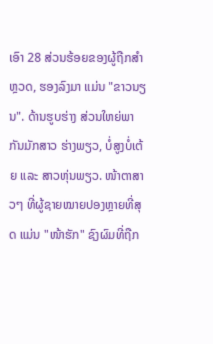ເອົາ 28 ສ່ວນຮ້ອຍຂອງຜູ້ຖືກສຳຫຼວດ, ຮອງລົງມາ ແມ່ນ "ຂາວນຽນ". ດ້ານຮູບຮ່າງ ສ່ວນໃຫຍ່ພາກັນມັກສາວ ຮ່າງພຽວ, ບໍ່ສູງບໍ່ເຕ້ຍ ແລະ ສາວຫຸ່ນພຽວ. ໜ້າຕາສາວໆ ທີ່ຜູ້ຊາຍໝາຍປອງຫຼາຍທີ່ສຸດ ແມ່ນ "ໜ້າຮັກ" ຊົງຜົມທີ່ຖືກ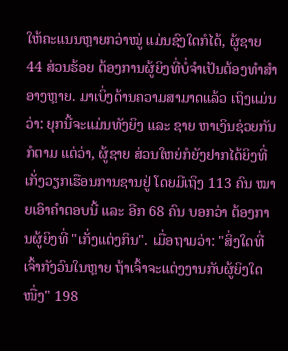ໃຫ້ຄະແນນຫຼາຍກວ່າໝູ່ ແມ່ນຊົງໃດກໍໄດ້, ຜູ້ຊາຍ 44 ສ່ວນຮ້ອຍ ຕ້ອງການຜູ້ຍິງທີ່ບໍ່ຈຳເປັນຕ້ອງທຳສຳອາງຫຼາຍ. ມາເບິ່ງດ້ານຄວາມສາມາດແລ້ວ ເຖິງແມ່ນວ່າ: ຍຸກນີ້ຈະແມ່ນທັງຍິງ ແລະ ຊາຍ ຫາເງິນຊ່ວຍກັນກໍຕາມ ແຕ່ວ່າ, ຜູ້ຊາຍ ສ່ວນໃຫຍ່ກໍຍັງຢາກໄດ້ຍິງທີ່ເກັ່ງວຽກເຮືອນການຊານຢູ່ ໂດຍມີເຖິງ 113 ຄົນ ໝາຍເອົາຄຳຕອບນີ້ ແລະ ອີກ 68 ຄົນ ບອກວ່າ ຕ້ອງການຜູ້ຍິງທີ່ "ເກັ່ງແຕ່ງກິນ". ເມື່ອຖາມວ່າ: "ສິ່ງໃດທີ່ເຈົ້າກັງວົນໃນຫຼາຍ ຖ້າເຈົ້າຈະແຕ່ງງານກັບຜູ້ຍິງໃດ ໜື່ງ" 198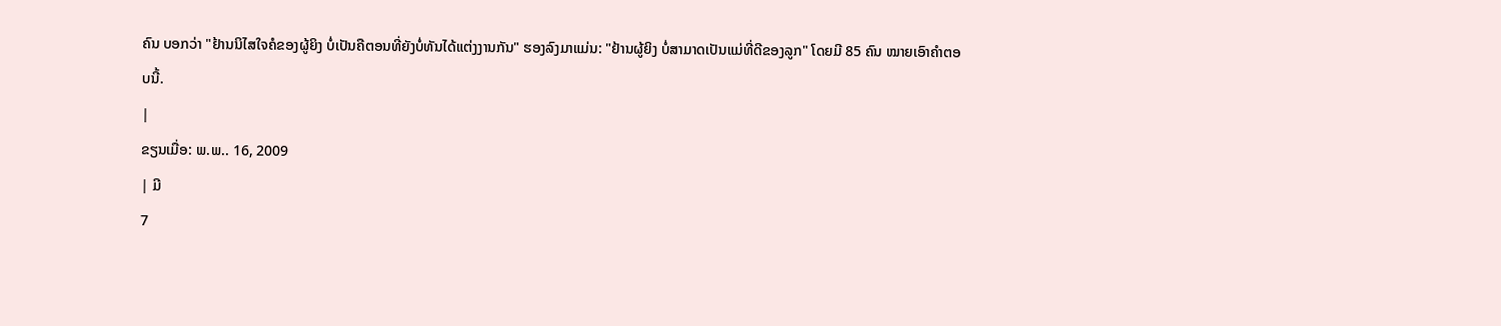ຄົນ ບອກວ່າ "ຢ້ານນິໄສໃຈຄໍຂອງຜູ້ຍິງ ບໍ່ເປັນຄືຕອນທີ່ຍັງບໍ່ທັນໄດ້ແຕ່ງງານກັນ" ຮອງລົງມາແມ່ນ: "ຢ້ານຜູ້ຍິງ ບໍ່ສາມາດເປັນແມ່ທີ່ດີຂອງລູກ" ໂດຍມີ 85 ຄົນ ໝາຍເອົາຄຳຕອບນີ້.
|
ຂຽນເມື່ອ: ພ.ພ.. 16, 2009
| ມີ
7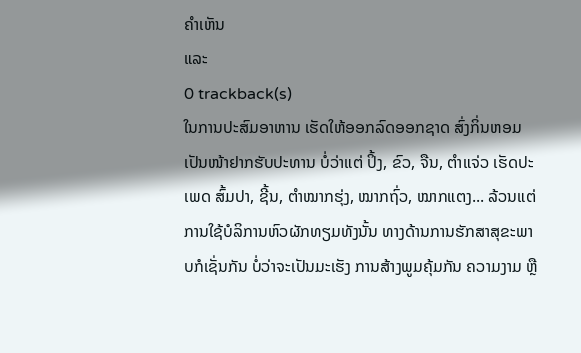ຄຳເຫັນ
ແລະ
0 trackback(s)
ໃນການປະສົມອາຫານ ເຮັດໃຫ້ອອກລົດອອກຊາດ ສົ່ງກິ່ນຫອມເປັນໜ້າຢາກຮັບປະທານ ບໍ່ວ່າແຕ່ ປິ້ງ, ຂົວ, ຈືນ, ຕຳແຈ່ວ ເຮັດປະເພດ ສົ້ມປາ, ຊີ້ນ, ຕຳໝາກຮຸ່ງ, ໝາກຖົ່ວ, ໝາກແຕງ... ລ້ວນແຕ່ການໃຊ້ບໍລິການຫົວຜັກທຽມທັງນັ້ນ ທາງດ້ານການຮັກສາສຸຂະພາບກໍເຊັ່ນກັນ ບໍ່ວ່າຈະເປັນມະເຮັງ ການສ້າງພູມຄຸ້ມກັນ ຄວາມງາມ ຫຼື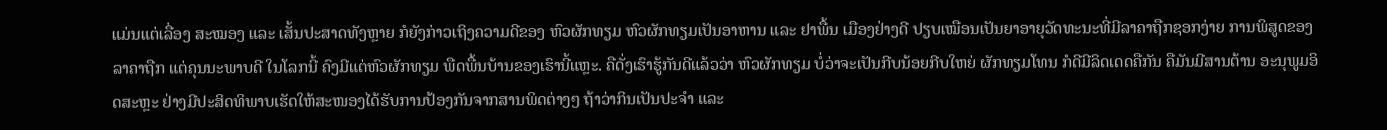ແມ່ນແຕ່ເລື່ອງ ສະໝອງ ແລະ ເສັ້ນປະສາດທັງຫຼາຍ ກໍຍັງກ່າວເຖິງຄວາມດີຂອງ ຫົວຜັກທຽມ ຫົວຜັກທຽມເປັນອາຫານ ແລະ ຢາພື້ນ ເມືອງຢ່າງດີ ປຽບເໝືອນເປັນຍາອາຍຸວັດທະນະທີ່ມີລາຄາຖືກຊອກງ່າຍ ການພິສູດຂອງລາຄາຖືກ ແຕ່ຄຸນນະພາບດີ ໃນໂລກນີ້ ຄົງມີແຕ່ຫົວຜັກທຽມ ພືດພື້ນບ້ານຂອງເຮົານີ້ແຫຼະ. ຄືດັ່ງເຮົາຮູ້ກັນດີແລ້ວວ່າ ຫົວຜັກທຽມ ບໍ່ວ່າຈະເປັນກີບນ້ອຍກີບໃຫຍ່ ຜັກທຽມໂທນ ກໍດີມີລິດເດດຄືກັນ ຄືມັນມີສານຕ້ານ ອະນຸພູມອິດສະຫຼະ ຢ່າງມີປະສິດທິພາບເຮັດໃຫ້ສະໜອງໄດ້ຮັບການປ້ອງກັນຈາກສານພິດຕ່າງໆ ຖ້າວ່າກິນເປັນປະຈຳ ແລະ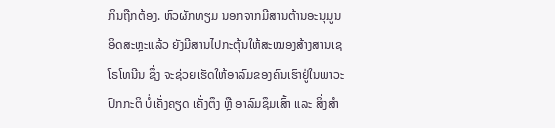ກິນຖືກຕ້ອງ. ຫົວຜັກທຽມ ນອກຈາກມີສານຕ້ານອະນຸມູນອິດສະຫຼະແລ້ວ ຍັງມີສານໄປກະຕຸ້ນໃຫ້ສະໝອງສ້າງສານເຊໂຣໂທນີນ ຊຶ່ງ ຈະຊ່ວຍເຮັດໃຫ້ອາລົມຂອງຄົນເຮົາຢູ່ໃນພາວະປົກກະຕິ ບໍ່ເຄັ່ງຄຽດ ເຄັ່ງຕຶງ ຫຼື ອາລົມຊຶມເສົ້າ ແລະ ສິ່ງສຳ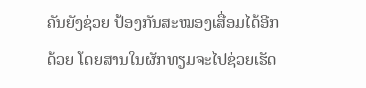ຄັນຍັງຊ່ວຍ ປ້ອງກັນສະໝອງເສື່ອມໄດ້ອີກດ້ວຍ ໂດຍສານໃນຜັກທຽມຈະໄປຊ່ວຍເຮັດ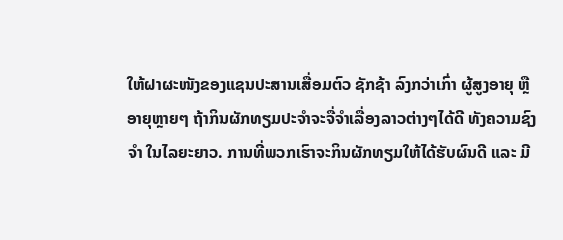ໃຫ້ຝາຜະໜັງຂອງແຊນປະສານເສື່ອມຕົວ ຊັກຊ້າ ລົງກວ່າເກົ່າ ຜູ້ສູງອາຍຸ ຫຼື ອາຍຸຫຼາຍໆ ຖ້າກິນຜັກທຽມປະຈຳຈະຈື່ຈຳເລື່ອງລາວຕ່າງໆໄດ້ດີ ທັງຄວາມຊົງຈຳ ໃນໄລຍະຍາວ. ການທີ່ພວກເຮົາຈະກິນຜັກທຽມໃຫ້ໄດ້ຮັບຜົນດີ ແລະ ມີ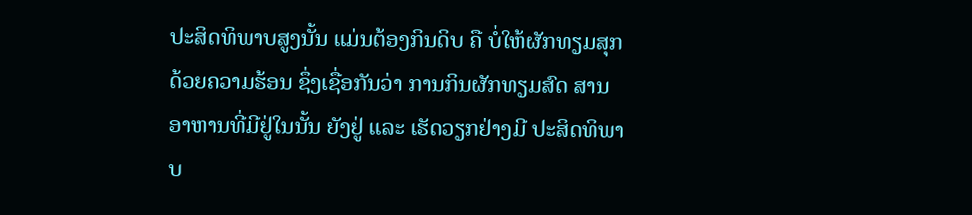ປະສິດທິພາບສູງນັ້ນ ແມ່ນຕ້ອງກິນດິບ ຄື ບໍ່ໃຫ້ຜັກທຽມສຸກ ດ້ວຍຄວາມຮ້ອນ ຊຶ່ງເຊື່ອກັນວ່າ ການກິນຜັກທຽມສົດ ສານອາຫານທີ່ມີຢູ່ໃນນັ້ນ ຍັງຢູ່ ແລະ ເຮັດວຽກຢ່າງມີ ປະສິດທິພາບ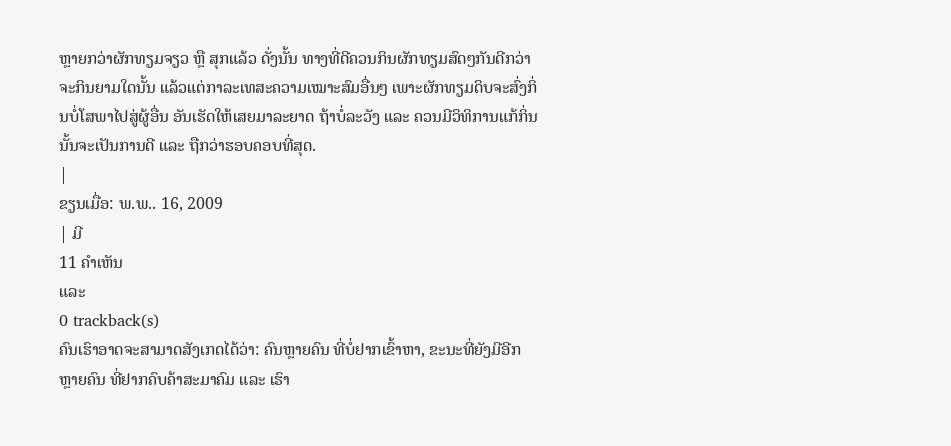ຫຼາຍກວ່າຜັກທຽມຈຽວ ຫຼື ສຸກແລ້ວ ດັ່ງນັ້ນ ທາງທີ່ດີຄວນກິນຜັກທຽມສົດໆກັນດີກວ່າ ຈະກິນຍາມໃດນັ້ນ ແລ້ວແຕ່ກາລະເທສະຄວາມເໝາະສົມອື່ນໆ ເພາະຜັກທຽມດິບຈະສົ່ງກິ່ນບໍ່ໂສພາໄປສູ່ຜູ້ອື່ນ ອັນເຮັດໃຫ້ເສຍມາລະຍາດ ຖ້າບໍ່ລະວັງ ແລະ ຄວນມີວິທິການແກ້ກິ່ນນັ້ນຈະເປັນການດີ ແລະ ຖືກວ່າຮອບຄອບທີ່ສຸດ.
|
ຂຽນເມື່ອ: ພ.ພ.. 16, 2009
| ມີ
11 ຄຳເຫັນ
ແລະ
0 trackback(s)
ຄົນເຮົາອາດຈະສາມາດສັງເກດໄດ້ວ່າ: ຄົນຫຼາຍຄົນ ທີ່ບໍ່ຢາກເຂົ້າຫາ, ຂະນະທີ່ຍັງມີອີກຫຼາຍຄົນ ທີ່ຢາກຄົບຄ້າສະມາຄົມ ແລະ ເຮົາ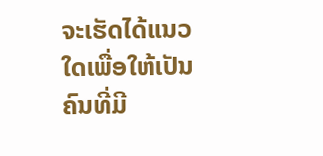ຈະເຮັດໄດ້ແນວໃດເພື່ອໃຫ້ເປັນຄົນທີ່ມີ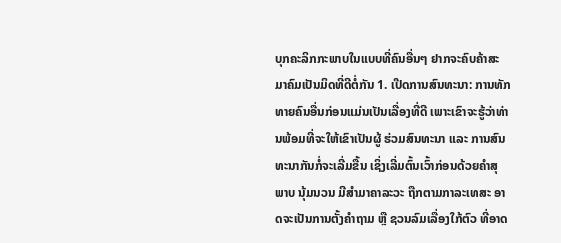ບຸກຄະລິກກະພາບໃນແບບທີ່ຄົນອື່ນໆ ຢາກຈະຄົບຄ້າສະມາຄົມເປັນມິດທີ່ດີຕໍ່ກັນ 1. ເປີດການສົນທະນາ: ການທັກທາຍຄົນອື່ນກ່ອນແມ່ນເປັນເລື່ອງທີ່ດີ ເພາະເຂົາຈະຮູ້ວ່າທ່ານພ້ອມທີ່ຈະໃຫ້ເຂົາເປັນຜູ້ ຮ່ວມສົນທະນາ ແລະ ການສົນທະນາກັນກໍ່ຈະເລີ່ມຂື້ນ ເຊິ່ງເລີ່ມຕົ້ນເວົ້າກ່ອນດ້ວຍຄຳສຸພາບ ນຸ້ມນວນ ມີສຳມາຄາລະວະ ຖືກຕາມກາລະເທສະ ອາດຈະເປັນການຕັ້ງຄຳຖາມ ຫຼື ຊວນລົມເລື່ອງໃກ້ຕົວ ທີ່ອາດ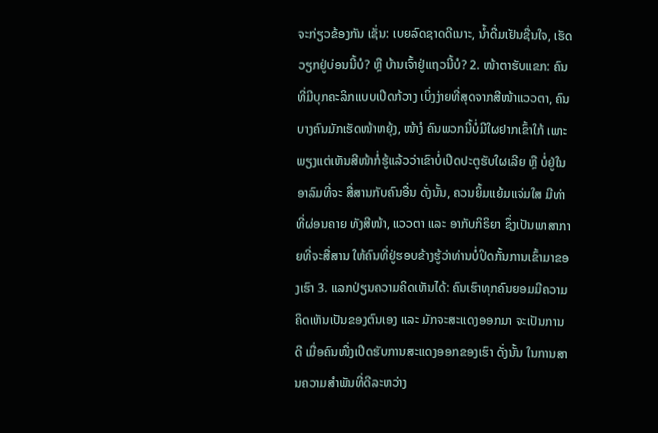ຈະກ່ຽວຂ້ອງກັນ ເຊັ່ນ: ເບຍລົດຊາດດີເນາະ, ນ້ຳດື່ມເຢັນຊື່ນໃຈ, ເຮັດວຽກຢູ່ບ່ອນນີ້ບໍ? ຫຼື ບ້ານເຈົ້າຢູ່ແຖວນີ້ບໍ? 2. ໜ້າຕາຮັບແຂກ: ຄົນທີ່ມີບຸກຄະລິກແບບເປີດກ້ວາງ ເບິ່ງງ່າຍທີ່ສຸດຈາກສີໜ້າແວວຕາ, ຄົນບາງຄົນມັກເຮັດໜ້າຫຍຸ້ງ, ໜ້າງໍ ຄົນພວກນີ້ບໍ່ມີໃຜຢາກເຂົ້າໃກ້ ເພາະພຽງແຕ່ເຫັນສີໜ້າກໍ່ຮູ້ແລ້ວວ່າເຂົາບໍ່ເປີດປະຕູຮັບໃຜເລີຍ ຫຼື ບໍ່ຢູ່ໃນອາລົມທີ່ຈະ ສື່ສານກັບຄົນອື່ນ ດັ່ງນັ້ນ, ຄວນຍິ້ມແຍ້ມແຈ່ມໃສ ມີທ່າທີ່ຜ່ອນຄາຍ ທັງສີໜ້າ, ແວວຕາ ແລະ ອາກັບກິຣິຍາ ຊຶ່ງເປັນພາສາກາຍທີ່ຈະສື່ສານ ໃຫ້ຄົນທີ່ຢູ່ຮອບຂ້າງຮູ້ວ່າທ່ານບໍ່ປິດກັ້ນການເຂົ້າມາຂອງເຮົາ 3. ແລກປ່ຽນຄວາມຄິດເຫັນໄດ້: ຄົນເຮົາທຸກຄົນຍອມມີຄວາມຄິດເຫັນເປັນຂອງຕົນເອງ ແລະ ມັກຈະສະແດງອອກມາ ຈະເປັນການດີ ເມື່ອຄົນໜື່ງເປີດຮັບການສະແດງອອກຂອງເຮົາ ດັ່ງນັ້ນ ໃນການສານຄວາມສຳພັນທີ່ດີລະຫວ່າງ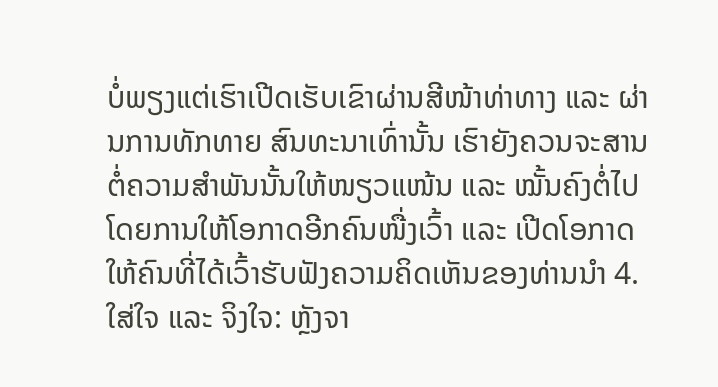ບໍ່ພຽງແຕ່ເຮົາເປີດເຮັບເຂົາຜ່ານສີໜ້າທ່າທາງ ແລະ ຜ່ານການທັກທາຍ ສົນທະນາເທົ່ານັ້ນ ເຮົາຍັງຄວນຈະສານຕໍ່ຄວາມສຳພັນນັ້ນໃຫ້ໜຽວແໜ້ນ ແລະ ໝັ້ນຄົງຕໍ່ໄປ ໂດຍການໃຫ້ໂອກາດອີກຄົນໜື່ງເວົ້າ ແລະ ເປີດໂອກາດໃຫ້ຄົນທີ່ໄດ້ເວົ້າຮັບຟັງຄວາມຄິດເຫັນຂອງທ່ານນຳ 4. ໃສ່ໃຈ ແລະ ຈິງໃຈ: ຫຼັງຈາ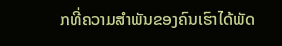ກທີ່ຄວາມສຳພັນຂອງຄົນເຮົາໄດ້ພັດ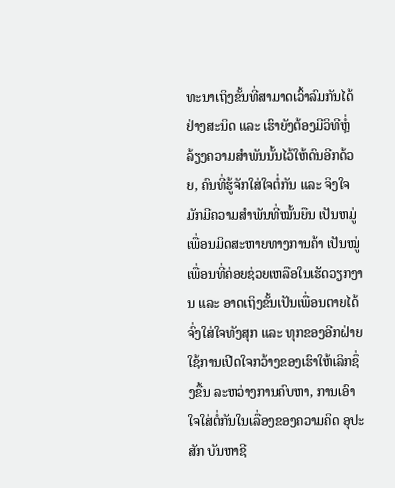ທະນາເຖິງຂັ້ນທີ່ສາມາດເວົ້າລົມກັນໄດ້ຢ່າງສະນິດ ແລະ ເຮົາຍັງຕ້ອງມີວິທີຫຼໍ່ລ້ຽງຄວາມສຳພັນນັ້ນໄວ້ໃຫ້ດົນອີກດ້ວຍ, ຄົນທີ່ຮູ້ຈັກໃສ່ໃຈຕໍ່ກັນ ແລະ ຈິງໃຈ ມັກມີຄວາມສຳພັນທີ່ໝັ້ນຍືນ ເປັນຫມູ່ເພື່ອນມິດສະຫາຍທາງການຄ້າ ເປັນໝູ່ເພື່ອນທີ່ຄ່ອຍຊ່ວຍເຫລືອໃນເຮັດວຽກງານ ແລະ ອາດເຖິງຂັ້ນເປັນເພື່ອນຕາຍໄດ້ ຈົ່ງໃສ່ໃຈທັງສຸກ ແລະ ທຸກຂອງອີກຝ່າຍ ໃຊ້ການເປີດໃຈກວ້າງຂອງເຮົາໃຫ້ເລິກຊຶ່ງຂື້ນ ລະຫວ່າງການຄົບຫາ, ການເອົາໃຈໃສ່ຕໍ່ກັນໃນເລື່ອງຂອງຄວາມຄິດ ອຸປະສັກ ບັນຫາຊີ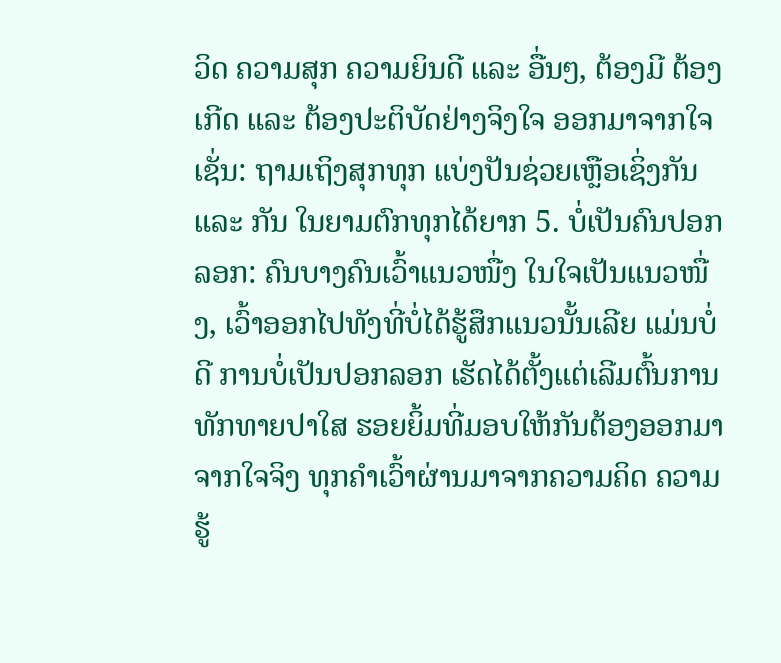ວິດ ຄວາມສຸກ ຄວາມຍິນດີ ແລະ ອື່ນໆ, ຕ້ອງມີ ຕ້ອງເກີດ ແລະ ຕ້ອງປະຕິບັດຢ່າງຈິງໃຈ ອອກມາຈາກໃຈ ເຊັ່ນ: ຖາມເຖິງສຸກທຸກ ແບ່ງປັນຊ່ວຍເຫຼືອເຊິ່ງກັນ ແລະ ກັນ ໃນຍາມຕົກທຸກໄດ້ຍາກ 5. ບໍ່ເປັນຄົນປອກລອກ: ຄົນບາງຄົນເວົ້າແນວໜື່ງ ໃນໃຈເປັນແນວໜື່ງ, ເວົ້າອອກໄປທັງທີ່ບໍ່ໄດ້ຮູ້ສຶກແນວນັ້ນເລີຍ ແມ່ນບໍ່ດີ ການບໍ່ເປັນປອກລອກ ເຮັດໄດ້ຕັ້ງແຕ່ເລີມຕົ້ນການທັກທາຍປາໃສ ຮອຍຍິ້ມທີ່ມອບໃຫ້ກັນຕ້ອງອອກມາຈາກໃຈຈິງ ທຸກຄຳເວົ້າຜ່ານມາຈາກຄວາມຄິດ ຄວາມຮູ້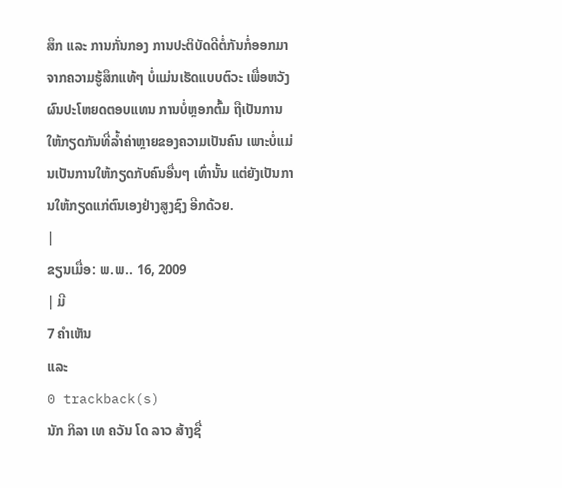ສຶກ ແລະ ການກັ່ນກອງ ການປະຕິບັດດີຕໍ່ກັນກໍ່ອອກມາຈາກຄວາມຮູ້ສຶກແທ້ໆ ບໍ່ແມ່ນເຮັດແບບຕົວະ ເພື່ອຫວັງຜົນປະໂຫຍດຕອບແທນ ການບໍ່ຫຼອກຕົ້ມ ຖືເປັນການໃຫ້ກຽດກັນທີ່ລ້ຳຄ່າຫຼາຍຂອງຄວາມເປັນຄົນ ເພາະບໍ່ແມ່ນເປັນການໃຫ້ກຽດກັບຄົນອື່ນໆ ເທົ່ານັ້ນ ແຕ່ຍັງເປັນການໃຫ້ກຽດແກ່ຕົນເອງຢ່າງສູງຊົງ ອີກດ້ວຍ.
|
ຂຽນເມື່ອ: ພ.ພ.. 16, 2009
| ມີ
7 ຄຳເຫັນ
ແລະ
0 trackback(s)
ນັກ ກິລາ ເທ ຄວັນ ໂດ ລາວ ສ້າງຊື່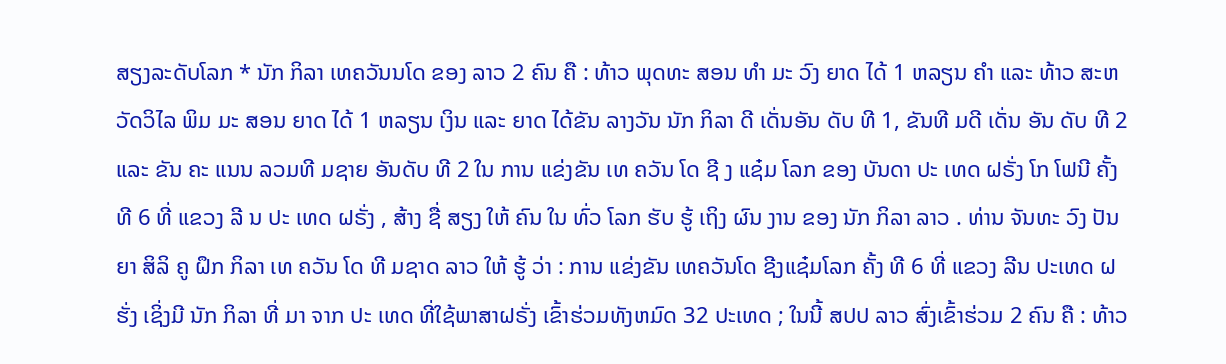ສຽງລະດັບໂລກ * ນັກ ກິລາ ເທຄວັນນໂດ ຂອງ ລາວ 2 ຄົນ ຄື : ທ້າວ ພຸດທະ ສອນ ທຳ ມະ ວົງ ຍາດ ໄດ້ 1 ຫລຽນ ຄຳ ແລະ ທ້າວ ສະຫວັດວິໄລ ພິມ ມະ ສອນ ຍາດ ໄດ້ 1 ຫລຽນ ເງິນ ແລະ ຍາດ ໄດ້ຂັນ ລາງວັນ ນັກ ກິລາ ດີ ເດັ່ນອັນ ດັບ ທີ 1, ຂັນທີ ມດີ ເດັ່ນ ອັນ ດັບ ທີ 2 ແລະ ຂັນ ຄະ ແນນ ລວມທີ ມຊາຍ ອັນດັບ ທີ 2 ໃນ ການ ແຂ່ງຂັນ ເທ ຄວັນ ໂດ ຊີ ງ ແຊ໋ມ ໂລກ ຂອງ ບັນດາ ປະ ເທດ ຝຣັ່ງ ໂກ ໂຟນີ ຄັ້ງທີ 6 ທີ່ ແຂວງ ລີ ນ ປະ ເທດ ຝຣັ່ງ , ສ້າງ ຊື່ ສຽງ ໃຫ້ ຄົນ ໃນ ທົ່ວ ໂລກ ຮັບ ຮູ້ ເຖິງ ຜົນ ງານ ຂອງ ນັກ ກິລາ ລາວ . ທ່ານ ຈັນທະ ວົງ ປັນຍາ ສິລິ ຄູ ຝຶກ ກິລາ ເທ ຄວັນ ໂດ ທີ ມຊາດ ລາວ ໃຫ້ ຮູ້ ວ່າ : ການ ແຂ່ງຂັນ ເທຄວັນໂດ ຊີງແຊ໋ມໂລກ ຄັ້ງ ທີ 6 ທີ່ ແຂວງ ລີນ ປະເທດ ຝຮັ່ງ ເຊິ່ງມີ ນັກ ກິລາ ທີ່ ມາ ຈາກ ປະ ເທດ ທີ່ໃຊ້ພາສາຝຣັ່ງ ເຂົ້າຮ່ວມທັງຫມົດ 32 ປະເທດ ; ໃນນີ້ ສປປ ລາວ ສົ່ງເຂົ້າຮ່ວມ 2 ຄົນ ຄື : ທ້າວ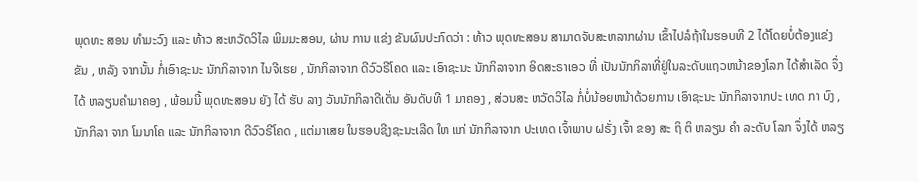ພຸດທະ ສອນ ທຳມະວົງ ແລະ ທ້າວ ສະຫວັດວິໄລ ພິມມະສອນ, ຜ່ານ ການ ແຂ່ງ ຂັນຜົນປະກົດວ່າ : ທ້າວ ພຸດທະສອນ ສາມາດຈັບສະຫລາກຜ່ານ ເຂົ້າໄປລໍຖ້າໃນຮອບທີ 2 ໄດ້ໂດຍບໍ່ຕ້ອງແຂ່ງຂັນ , ຫລັງ ຈາກນັ້ນ ກໍ່ເອົາຊະນະ ນັກກິລາຈາກ ໄນຈີເຮຍ , ນັກກິລາຈາກ ດີວົວຣີໂຄດ ແລະ ເອົາຊະນະ ນັກກິລາຈາກ ອິດສະຣາເອວ ທີ່ ເປັນນັກກິລາທີ່ຢູ່ໃນລະດັບແຖວຫນ້າຂອງໂລກ ໄດ້ສຳເລັດ ຈຶ່ງໄດ້ ຫລຽນຄຳມາຄອງ , ພ້ອມນີ້ ພຸດທະສອນ ຍັງ ໄດ້ ຮັບ ລາງ ວັນນັກກິລາດີເດັ່ນ ອັນດັບທີ 1 ມາຄອງ , ສ່ວນສະ ຫວັດວິໄລ ກໍ່ບໍ່ນ້ອຍຫນ້າດ້ວຍການ ເອົາຊະນະ ນັກກິລາຈາກປະ ເທດ ກາ ບົງ , ນັກກິລາ ຈາກ ໂມນາໂຄ ແລະ ນັກກິລາຈາກ ດີວົວຣີໂຄດ , ແຕ່ມາເສຍ ໃນຮອບຊີງຊະນະເລີດ ໃຫ ແກ່ ນັກກິລາຈາກ ປະເທດ ເຈົ້າພາບ ຝຣັ່ງ ເຈົ້າ ຂອງ ສະ ຖິ ຕິ ຫລຽນ ຄຳ ລະດັບ ໂລກ ຈຶ່ງໄດ້ ຫລຽ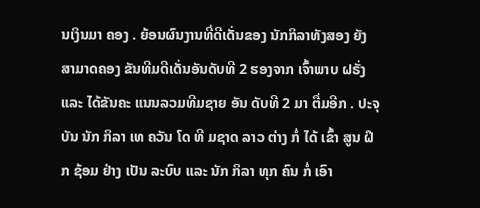ນເງິນມາ ຄອງ . ຍ້ອນຜົນງານທີ່ດີເດັ່ນຂອງ ນັກກິລາທັງສອງ ຍັງສາມາດຄອງ ຂັນທີມດີເດັ່ນອັນດັບທີ 2 ຮອງຈາກ ເຈົ້າພາບ ຝຣັ່ງ ແລະ ໄດ້ຂັນຄະ ແນນລວມທີມຊາຍ ອັນ ດັບທີ 2 ມາ ຕື່ມອີກ . ປະຈຸ ບັນ ນັກ ກິລາ ເທ ຄວັນ ໂດ ທີ ມຊາດ ລາວ ຕ່າງ ກໍ່ ໄດ້ ເຂົ້າ ສູນ ຝຶກ ຊ້ອມ ຢ່າງ ເປັນ ລະບົບ ແລະ ນັກ ກິລາ ທຸກ ຄົນ ກໍ່ ເອົາ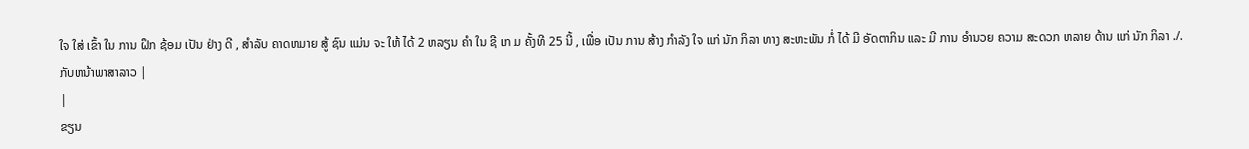ໃຈ ໃສ່ ເຂົ້າ ໃນ ການ ຝຶກ ຊ້ອມ ເປັນ ຢ່າງ ດີ , ສຳລັບ ຄາດຫມາຍ ສູ້ ຊົນ ແມ່ນ ຈະ ໃຫ້ ໄດ້ 2 ຫລຽນ ຄຳ ໃນ ຊີ ເກ ມ ຄັ້ງທີ 25 ນີ້ , ເພື່ອ ເປັນ ການ ສ້າງ ກຳລັງ ໃຈ ແກ່ ນັກ ກິລາ ທາງ ສະຫະພັນ ກໍ່ ໄດ້ ມີ ອັດຕາກິນ ແລະ ມີ ການ ອຳນວຍ ຄວາມ ສະດວກ ຫລາຍ ດ້ານ ແກ່ ນັກ ກິລາ ./. ກັບຫນ້າພາສາລາວ |
|
ຂຽນ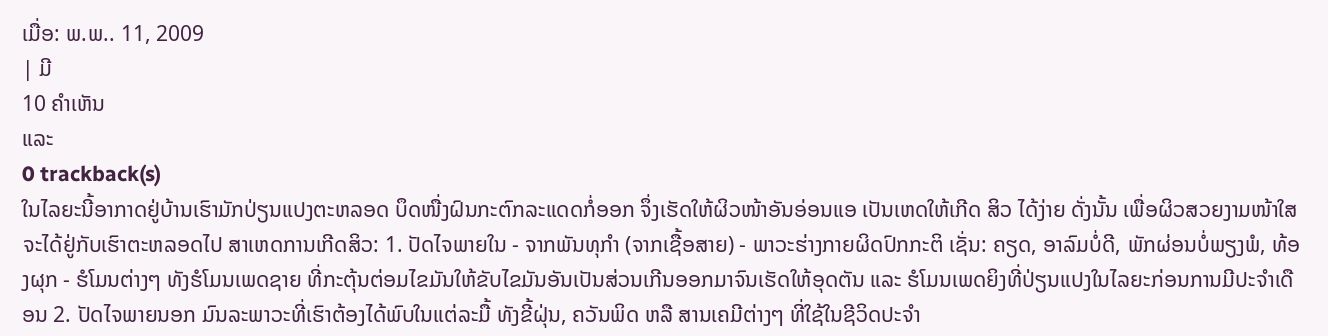ເມື່ອ: ພ.ພ.. 11, 2009
| ມີ
10 ຄຳເຫັນ
ແລະ
0 trackback(s)
ໃນໄລຍະນີ້ອາກາດຢູ່ບ້ານເຮົາມັກປ່ຽນແປງຕະຫລອດ ບຶດໜື່ງຝົນກະຕົກລະແດດກໍ່ອອກ ຈຶ່ງເຮັດໃຫ້ຜິວໜ້າອັນອ່ອນແອ ເປັນເຫດໃຫ້ເກີດ ສິວ ໄດ້ງ່າຍ ດັ່ງນັ້ນ ເພື່ອຜິວສວຍງາມໜ້າໃສຈະໄດ້ຢູ່ກັບເຮົາຕະຫລອດໄປ ສາເຫດການເກີດສິວ: 1. ປັດໄຈພາຍໃນ - ຈາກພັນທຸກຳ (ຈາກເຊື້ອສາຍ) - ພາວະຮ່າງກາຍຜິດປົກກະຕິ ເຊັ່ນ: ຄຽດ, ອາລົມບໍ່ດີ, ພັກຜ່ອນບໍ່ພຽງພໍ, ທ້ອງຜຸກ - ຮໍໂມນຕ່າງໆ ທັງຮໍໂມນເພດຊາຍ ທີ່ກະຕຸ້ນຕ່ອມໄຂມັນໃຫ້ຂັບໄຂມັນອັນເປັນສ່ວນເກີນອອກມາຈົນເຮັດໃຫ້ອຸດຕັນ ແລະ ຮໍໂມນເພດຍິງທີ່ປ່ຽນແປງໃນໄລຍະກ່ອນການມີປະຈຳເດືອນ 2. ປັດໄຈພາຍນອກ ມົນລະພາວະທີ່ເຮົາຕ້ອງໄດ້ພົບໃນແຕ່ລະມື້ ທັງຂີ້ຝຸ່ນ, ຄວັນພິດ ຫລື ສານເຄມີຕ່າງໆ ທີ່ໃຊ້ໃນຊີວິດປະຈຳ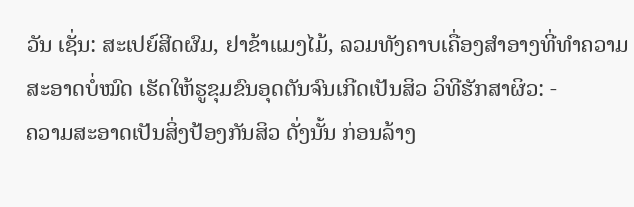ວັນ ເຊັ່ນ: ສະເປຍ໌ສີດຜົມ, ຢາຂ້າແມງໄມ້, ລວມທັງຄາບເຄື່ອງສຳອາງທີ່ທຳຄວາມສະອາດບໍ່ໝົດ ເຮັດໃຫ້ຮູຂຸມຂົນອຸດຕັນຈົນເກີດເປັນສິວ ວິທີຮັກສາຜິວ: -
ຄວາມສະອາດເປັນສິ່ງປ້ອງກັນສິວ ດັ່ງນັ້ນ ກ່ອນລ້າງ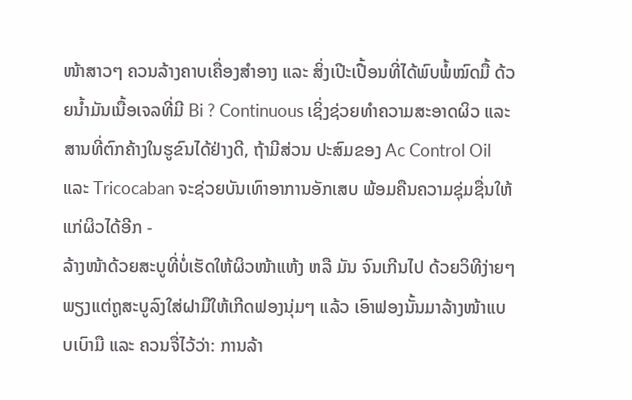ໜ້າສາວໆ ຄວນລ້າງຄາບເຄື່ອງສຳອາງ ແລະ ສິ່ງເປີະເປື້ອນທີ່ໄດ້ພົບພໍ້ໝົດມື້ ດ້ວຍນ້ຳມັນເນື້ອເຈລທີ່ມີ Bi ? Continuous ເຊິ່ງຊ່ວຍທຳຄວາມສະອາດຜິວ ແລະ ສານທີ່ຕົກຄ້າງໃນຮູຂົນໄດ້ຢ່າງດີ, ຖ້າມີສ່ວນ ປະສົມຂອງ Ac Control Oil ແລະ Tricocaban ຈະຊ່ວຍບັນເທົາອາການອັກເສບ ພ້ອມຄືນຄວາມຊຸ່ມຊື່ນໃຫ້ແກ່ຜິວໄດ້ອີກ -
ລ້າງໜ້າດ້ວຍສະບູທີ່ບໍ່ເຮັດໃຫ້ຜິວໜ້າແຫ້ງ ຫລື ມັນ ຈົນເກີນໄປ ດ້ວຍວິທີງ່າຍໆ ພຽງແຕ່ຖູສະບູລົງໃສ່ຝາມືໃຫ້ເກີດຟອງນຸ່ມໆ ແລ້ວ ເອົາຟອງນັ້ນມາລ້າງໜ້າແບບເບົາມື ແລະ ຄວນຈື່ໄວ້ວ່າ: ການລ້າ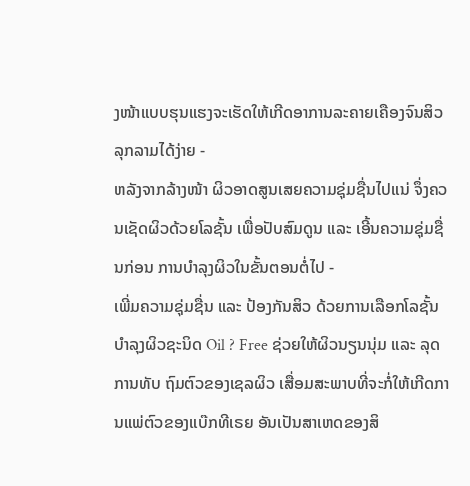ງໜ້າແບບຮຸນແຮງຈະເຮັດໃຫ້ເກີດອາການລະຄາຍເຄືອງຈົນສິວ ລຸກລາມໄດ້ງ່າຍ -
ຫລັງຈາກລ້າງໜ້າ ຜິວອາດສູນເສຍຄວາມຊຸ່ມຊື່ນໄປແນ່ ຈຶ່ງຄວນເຊັດຜິວດ້ວຍໂລຊັ້ນ ເພື່ອປັບສົມດູນ ແລະ ເອີ້ນຄວາມຊຸ່ມຊື່ນກ່ອນ ການບຳລຸງຜິວໃນຂັ້ນຕອນຕໍ່ໄປ -
ເພີ່ມຄວາມຊຸ່ມຊື່ນ ແລະ ປ້ອງກັນສິວ ດ້ວຍການເລືອກໂລຊັ້ນບຳລຸງຜິວຊະນິດ Oil ? Free ຊ່ວຍໃຫ້ຜິວນຽນນຸ່ມ ແລະ ລຸດການທັບ ຖົມຕົວຂອງເຊລຜິວ ເສື່ອມສະພາບທີ່ຈະກໍ່ໃຫ້ເກີດການແພ່ຕົວຂອງແບ໊ກທີເຣຍ ອັນເປັນສາເຫດຂອງສິ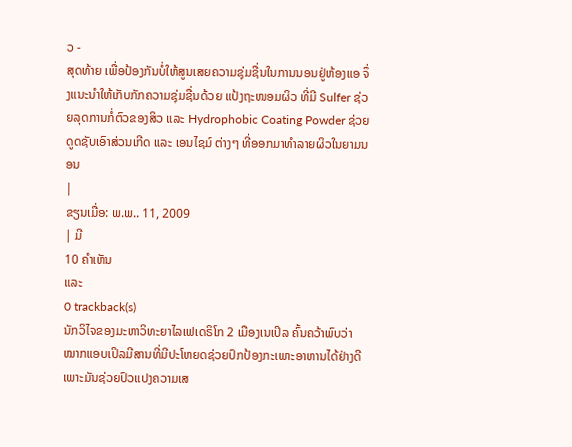ວ -
ສຸດທ້າຍ ເພື່ອປ້ອງກັນບໍ່ໃຫ້ສູນເສຍຄວາມຊຸ່ມຊື່ນໃນການນອນຢູ່ຫ້ອງແອ ຈຶ່ງແນະນຳໃຫ້ເກັບກັກຄວາມຊຸ່ມຊື່ນດ້ວຍ ແປ້ງຖະໜອມຜິວ ທີ່ມີ Sulfer ຊ່ວຍລຸດການກໍ່ຕົວຂອງສິວ ແລະ Hydrophobic Coating Powder ຊ່ວຍດູດຊັບເອົາສ່ວນເກີດ ແລະ ເອນໄຊມ໌ ຕ່າງໆ ທີ່ອອກມາທຳລາຍຜິວໃນຍາມນອນ
|
ຂຽນເມື່ອ: ພ.ພ.. 11, 2009
| ມີ
10 ຄຳເຫັນ
ແລະ
0 trackback(s)
ນັກວິໄຈຂອງມະຫາວິທະຍາໄລເຟເດຣິໂກ 2 ເມືອງເນເປິລ ຄົ້ນຄວ້າພົບວ່າ ໝາກແອບເປິລມີສານທີ່ມີປະໂຫຍດຊ່ວຍປົກປ້ອງກະເພາະອາຫານໄດ້ຢ່າງດີ ເພາະມັນຊ່ວຍປົວແປງຄວາມເສ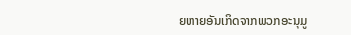ຍຫາຍອັນເກິດຈາກພວກອະນຸມູ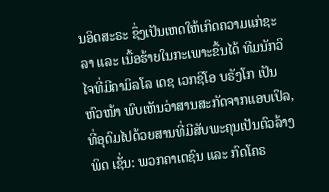ນອິດສະຣະ ຊຶ່ງເປັນເຫດໃຫ້ເກິດຄວາມແກ່ຊະລາ ແລະ ເນື້ອຮ້າຍໃນກະເພາະຂື້ນໄດ້ ທີມນັກວິໄຈທີ່ມີຄາມິລໂລ ເດຊ ເວກຊິໂອ ບຣັງໂກ ເປັນຫົວໜ້າ ພົບເຫັນວ່າສານສະກັດຈາກແອບເປິລ, ທີ່ອຸດົມໄປດ້ວຍສານທີ່ມີສັບພະຄຸນເປັນຕົວລ້າງພິດ ເຊັ່ນ: ພວກຄາເຕຊົນ ແລະ ກົດໂຄຣ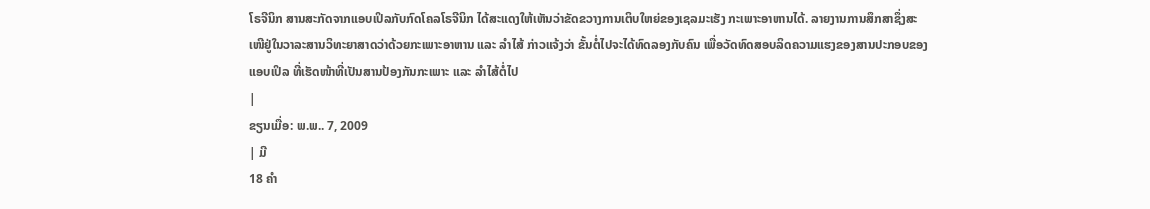ໂຣຈີນິກ ສານສະກັດຈາກແອບເປິລກັບກົດໂຄລໂຣຈີນິກ ໄດ້ສະແດງໃຫ້ເຫັນວ່າຂັດຂວາງການເຕິບໃຫຍ່ຂອງເຊລມະເຮັງ ກະເພາະອາຫານໄດ້. ລາຍງານການສຶກສາຊຶ່ງສະເໜີຢູ່ໃນວາລະສານວິທະຍາສາດວ່າດ້ວຍກະເພາະອາຫານ ແລະ ລຳໄສ້ ກ່າວແຈ້ງວ່າ ຂັ້ນຕໍ່ໄປຈະໄດ້ທົດລອງກັບຄົນ ເພື່ອວັດທົດສອບລິດຄວາມແຮງຂອງສານປະກອບຂອງແອບເປິລ ທີ່ເຮັດໜ້າທີ່ເປັນສານປ້ອງກັນກະເພາະ ແລະ ລຳໄສ້ຕໍ່ໄປ
|
ຂຽນເມື່ອ: ພ.ພ.. 7, 2009
| ມີ
18 ຄຳ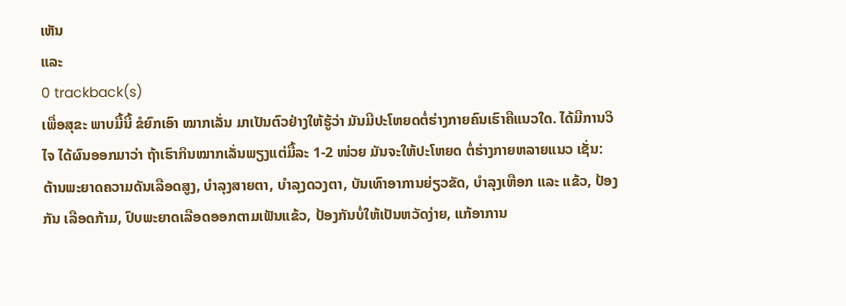ເຫັນ
ແລະ
0 trackback(s)
ເພື່ອສຸຂະ ພາບມື້ນີ້ ຂໍຍົກເອົາ ໝາກເລັ່ນ ມາເປັນຕົວຢ່າງໃຫ້ຮູ້ວ່າ ມັນມີປະໂຫຍດຕໍ່ຮ່າງກາຍຄົນເຮົາຄືແນວໃດ. ໄດ້ມີການວິໄຈ ໄດ້ຜົນອອກມາວ່າ ຖ້າເຮົາກິນໝາກເລັ່ນພຽງແຕ່ມື້ລະ 1-2 ໜ່ວຍ ມັນຈະໃຫ້ປະໂຫຍດ ຕໍ່ຮ່າງກາຍຫລາຍແນວ ເຊັ່ນ: ຕ້ານພະຍາດຄວາມດັນເລືອດສູງ, ບຳລຸງສາຍຕາ, ບຳລຸງດວງຕາ, ບັນເທົາອາການຍ່ຽວຂັດ, ບຳລຸງເຫືອກ ແລະ ແຂ້ວ, ປ້ອງກັນ ເລືອດກ້າມ, ປົບພະຍາດເລືອດອອກຕາມເຟັນແຂ້ວ, ປ້ອງກັນບໍ່ໃຫ້ເປັນຫວັດງ່າຍ, ແກ້ອາການ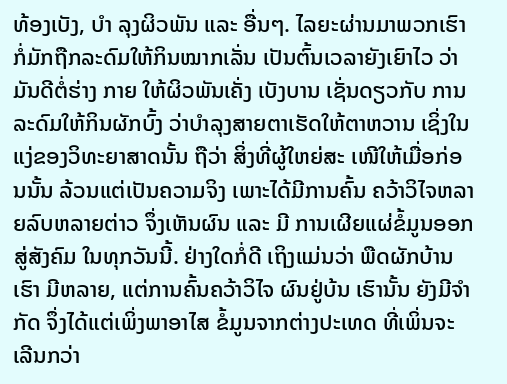ທ້ອງເບັງ, ບຳ ລຸງຜິວພັນ ແລະ ອື່ນໆ. ໄລຍະຜ່ານມາພວກເຮົາ ກໍ່ມັກຖືກລະດົມໃຫ້ກິນໝາກເລັ່ນ ເປັນຕົ້ນເວລາຍັງເຍົາໄວ ວ່າມັນດີຕໍ່ຮ່າງ ກາຍ ໃຫ້ຜິວພັນເຄັ່ງ ເບັງບານ ເຊັ່ນດຽວກັບ ການລະດົມໃຫ້ກິນຜັກບົ້ງ ວ່າບຳລຸງສາຍຕາເຮັດໃຫ້ຕາຫວານ ເຊິ່ງໃນແງ່ຂອງວິທະຍາສາດນັ້ນ ຖືວ່າ ສິ່ງທີ່ຜູ້ໃຫຍ່ສະ ເໜີໃຫ້ເມື່ອກ່ອນນັ້ນ ລ້ວນແຕ່ເປັນຄວາມຈິງ ເພາະໄດ້ມີການຄົ້ນ ຄວ້າວິໄຈຫລາຍລົບຫລາຍຕ່າວ ຈຶ່ງເຫັນຜົນ ແລະ ມີ ການເຜີຍແຜ່ຂໍ້ມູນອອກສູ່ສັງຄົມ ໃນທຸກວັນນີ້. ຢ່າງໃດກໍ່ດີ ເຖິງແມ່ນວ່າ ພືດຜັກບ້ານເຮົາ ມີຫລາຍ, ແຕ່ການຄົ້ນຄວ້າວິໄຈ ຜົນຢູ່ບ້ນ ເຮົານັ້ນ ຍັງມີຈຳກັດ ຈຶ່ງໄດ້ແຕ່ເພິ່ງພາອາໄສ ຂໍ້ມູນຈາກຕ່າງປະເທດ ທີ່ເພິ່ນຈະເລີນກວ່າ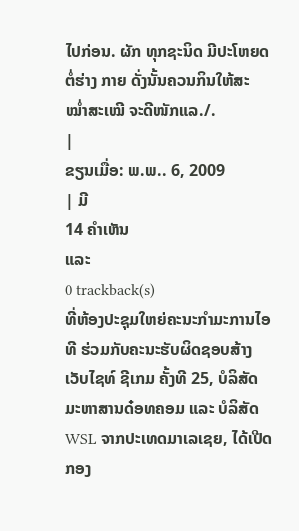ໄປກ່ອນ. ຜັກ ທຸກຊະນິດ ມີປະໂຫຍດຕໍ່ຮ່າງ ກາຍ ດັ່ງນັ້ນຄວນກິນໃຫ້ສະ ໝ່ຳສະເໝີ ຈະດີໜັກແລ./.
|
ຂຽນເມື່ອ: ພ.ພ.. 6, 2009
| ມີ
14 ຄຳເຫັນ
ແລະ
0 trackback(s)
ທີ່ຫ້ອງປະຊຸມໃຫຍ່ຄະນະກຳມະການໄອທີ ຮ່ວມກັບຄະນະຮັບຜິດຊອບສ້າງເວັບໄຊທ໌ ຊີເກມ ຄັ້ງທີ 25, ບໍລິສັດ ມະຫາສານດ໋ອທຄອມ ແລະ ບໍລິສັດ WSL ຈາກປະເທດມາເລເຊຍ, ໄດ້ເປີດກອງ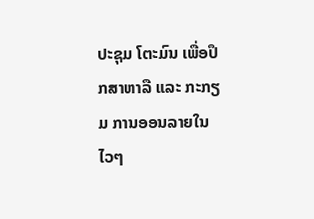ປະຊຸມ ໂຕະມົນ ເພື່ອປຶກສາຫາລື ແລະ ກະກຽມ ການອອນລາຍໃນໄວໆ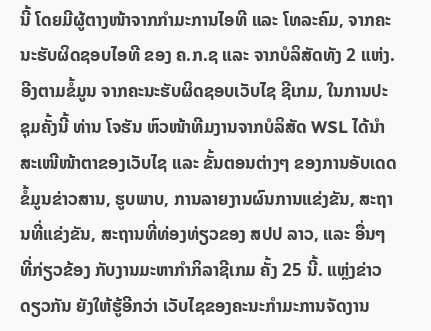ນີ້ ໂດຍມີຜູ້ຕາງໜ້າຈາກກຳມະການໄອທີ ແລະ ໂທລະຄົມ, ຈາກຄະນະຮັບຜິດຊອບໄອທີ ຂອງ ຄ.ກ.ຊ ແລະ ຈາກບໍລິສັດທັງ 2 ແຫ່ງ. ອີງຕາມຂໍ້ມູນ ຈາກຄະນະຮັບຜິດຊອບເວັບໄຊ ຊີເກມ, ໃນການປະຊຸມຄັ້ງນີ້ ທ່ານ ໂຈຮັນ ຫົວໜ້າທີມງານຈາກບໍລິສັດ WSL ໄດ້ນຳສະເໜີໜ້າຕາຂອງເວັບໄຊ ແລະ ຂັ້ນຕອນຕ່າງໆ ຂອງການອັບເດດຂໍ້ມູນຂ່າວສານ, ຮູບພາບ, ການລາຍງານຜົນການແຂ່ງຂັນ, ສະຖານທີ່ແຂ່ງຂັນ, ສະຖານທີ່ທ່ອງທ່ຽວຂອງ ສປປ ລາວ, ແລະ ອື່ນໆ ທີ່ກ່ຽວຂ້ອງ ກັບງານມະຫາກຳກິລາຊີເກມ ຄັ້ງ 25 ນີ້. ແຫຼ່ງຂ່າວດຽວກັນ ຍັງໃຫ້ຮູ້ອີກວ່າ ເວັບໄຊຂອງຄະນະກຳມະການຈັດງານ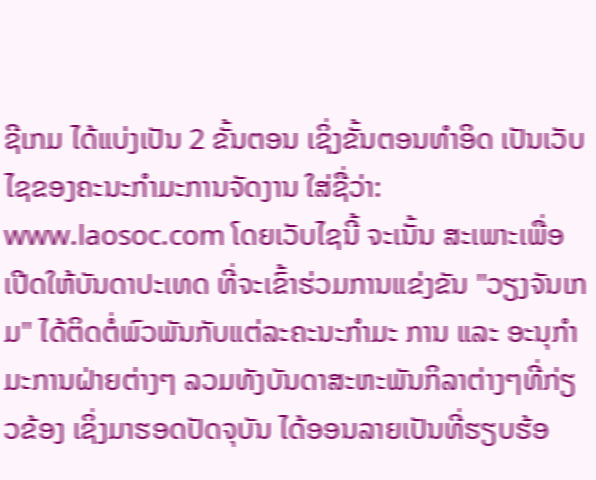ຊີເກມ ໄດ້ແບ່ງເປັນ 2 ຂັ້ນຕອນ ເຊິ່ງຂັ້ນຕອນທຳອິດ ເປັນເວັບໄຊຂອງຄະນະກຳມະການຈັດງານ ໃສ່ຊື່ວ່າ: www.laosoc.com ໂດຍເວັບໄຊນີ້ ຈະເນັ້ນ ສະເພາະເພື່ອເປີດໃຫ້ບັນດາປະເທດ ທີ່ຈະເຂົ້າຮ່ວມການແຂ່ງຂັນ "ວຽງຈັນເກມ" ໄດ້ຕິດຕໍ່ພົວພັນກັບແຕ່ລະຄະນະກຳມະ ການ ແລະ ອະນຸກຳມະການຝ່າຍຕ່າງໆ ລວມທັງບັນດາສະຫະພັນກິລາຕ່າງໆທີ່ກ່ຽວຂ້ອງ ເຊິ່ງມາຮອດປັດຈຸບັນ ໄດ້ອອນລາຍເປັນທີ່ຮຽບຮ້ອ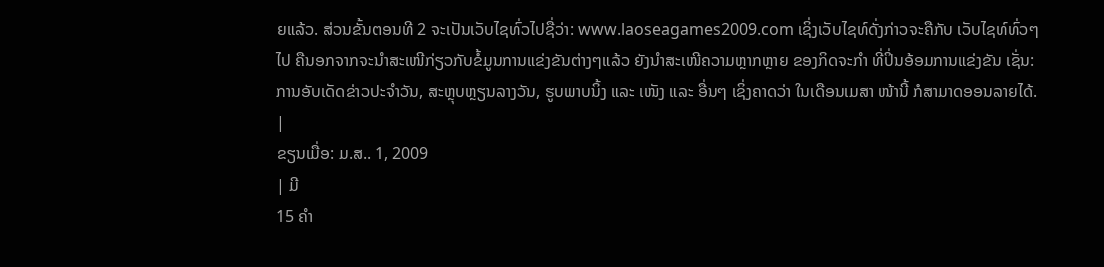ຍແລ້ວ. ສ່ວນຂັ້ນຕອນທີ 2 ຈະເປັນເວັບໄຊທົ່ວໄປຊື່ວ່າ: www.laoseagames2009.com ເຊິ່ງເວັບໄຊທ໌ດັ່ງກ່າວຈະຄືກັບ ເວັບໄຊທ໌ທົ່ວໆໄປ ຄືນອກຈາກຈະນຳສະເໜີກ່ຽວກັບຂໍ້ມູນການແຂ່ງຂັນຕ່າງໆແລ້ວ ຍັງນຳສະເໜີຄວາມຫຼາກຫຼາຍ ຂອງກິດຈະກຳ ທີ່ປິ່ນອ້ອມການແຂ່ງຂັນ ເຊັ່ນ: ການອັບເດັດຂ່າວປະຈຳວັນ, ສະຫຼຸບຫຼຽນລາງວັນ, ຮູບພາບນິ້ງ ແລະ ເໜັງ ແລະ ອື່ນໆ ເຊິ່ງຄາດວ່າ ໃນເດືອນເມສາ ໜ້ານີ້ ກໍສາມາດອອນລາຍໄດ້.
|
ຂຽນເມື່ອ: ມ.ສ.. 1, 2009
| ມີ
15 ຄຳ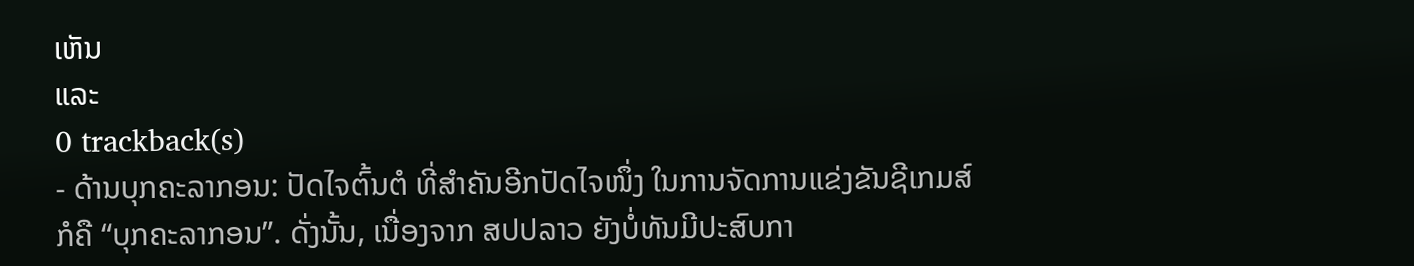ເຫັນ
ແລະ
0 trackback(s)
- ດ້ານບຸກຄະລາກອນ: ປັດໄຈຕົ້ນຕໍ ທີ່ສຳຄັນອີກປັດໄຈໜຶ່ງ ໃນການຈັດການແຂ່ງຂັນຊີເກມສ໌ ກໍຄື “ບຸກຄະລາກອນ”. ດັ່ງນັ້ນ, ເນື່ອງຈາກ ສປປລາວ ຍັງບໍ່ທັນມີປະສົບກາ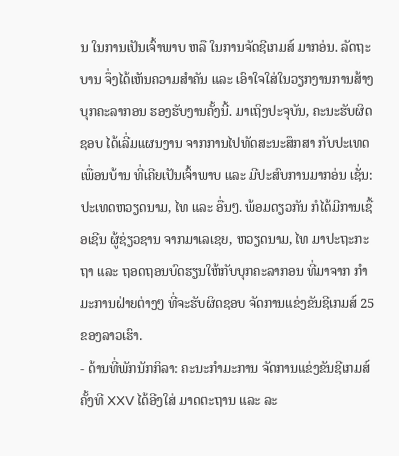ນ ໃນການເປັນເຈົ້າພາບ ຫລື ໃນການຈັດຊີເກມສ໌ ມາກອ່ນ. ລັດຖະບານ ຈຶ່ງໄດ້ເຫັນຄວາມສຳຄັນ ແລະ ເອົາໃຈໃສ່ໃນວຽກງານການສ້າງບຸກຄະລາກອນ ຮອງຮັບງານຄັ້ງນີ້. ມາເຖິງປະຈຸບັນ, ຄະນະຮັບຜິດຊອບ ໄດ້ເລີ່ມແຜນງານ ຈາກການໄປທັດສະນະສຶກສາ ກັບປະເທດເພື່ອນບ້ານ ທີ່ເຄີຍເປັນເຈົ້າພາບ ແລະ ມີປະສົບການມາກອ່ນ ເຊັ່ນ: ປະເທດຫວຽດນາມ, ໄທ ແລະ ອື່ນໆ. ພ້ອມດຽວກັນ ກໍໄດ້ມີການເຊື້ອເຊີນ ຜູ້ຊ່ຽວຊານ ຈາກມາເລເຊຍ, ຫວຽດນາມ, ໄທ ມາປະຖະກະຖາ ແລະ ຖອດຖອນບົດຮຽນໃຫ້ກັບບຸກຄະລາກອນ ທີ່ມາຈາກ ກຳມະການຝ່າຍຕ່າງໆ ທີ່ຈະຮັບຜິດຊອບ ຈັດການແຂ່ງຂັນຊີເກມສ໌ 25 ຂອງລາວເຮົາ.
- ດ້ານທີ່ພັກນັກກິລາ: ຄະນະກຳມະການ ຈັດການແຂ່ງຂັນຊີເກມສ໌ ຄັ້ງທີ XXV ໄດ້ອີງໃສ່ ມາດຕະຖານ ແລະ ລະ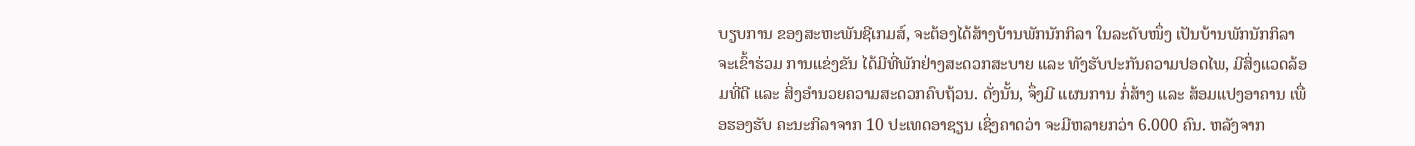ບຽບການ ຂອງສະຫະພັນຊີເກມສ໌, ຈະຕ້ອງໄດ້ສ້າງບ້ານພັກນັກກິລາ ໃນລະດັບໜຶ່ງ ເປັນບ້ານພັກນັກກິລາ ຈະເຂົ້າຮ່ວມ ການແຂ່ງຂັນ ໄດ້ມີທີ່ພັກຢ່າງສະດວກສະບາຍ ແລະ ທັງຮັບປະກັນຄວາມປອດໄພ, ມີສິ່ງແວດລ້ອມທີ່ດີ ແລະ ສິ່ງອຳນວຍຄວາມສະດວກຄົບຖ້ວນ. ດັ່ງນັ້ນ, ຈຶ່ງມີ ແຜນການ ກໍ່ສ້າງ ແລະ ສ້ອມແປງອາຄານ ເພື່ອຮອງຮັບ ຄະນະກິລາຈາກ 10 ປະເທດອາຊຽນ ເຊິ່ງຄາດວ່າ ຈະມີຫລາຍກວ່າ 6.000 ຄົນ. ຫລັງຈາກ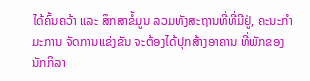ໄດ້ຄົ້ນຄວ້າ ແລະ ສຶກສາຂໍ້ມູນ ລວມທັງສະຖານທີ່ທີ່ມີຢູ່, ຄະນະກຳມະການ ຈັດການແຂ່ງຂັນ ຈະຕ້ອງໄດ້ປຸກສ້າງອາຄານ ທີ່ພັກຂອງນັກກິລາ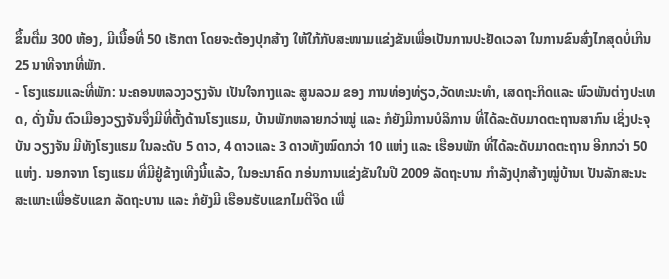ຂຶ້ນຕື່ມ 300 ຫ້ອງ, ມີເນື້ອທີ່ 50 ເຮັກຕາ ໂດຍຈະຕ້ອງປຸກສ້າງ ໃຫ້ໃກ້ກັບສະໜາມແຂ່ງຂັນເພື່ອເປັນການປະຢັດເວລາ ໃນການຂົນສົ່ງໄກສຸດບໍ່ເກີນ 25 ນາທີຈາກທີ່ພັກ.
- ໂຮງແຮມແລະທີ່ພັກ: ນະຄອນຫລວງວຽງຈັນ ເປັນໃຈກາງແລະ ສູນລວມ ຂອງ ການທ່ອງທ່ຽວ,ວັດທະນະທຳ, ເສດຖະກິດແລະ ພົວພັນຕ່າງປະເທດ, ດັ່ງນັ້ນ ຕົວເມືອງວຽງຈັນຈຶ່ງມີທີ່ຕັ້ງດ້ານໂຮງແຮມ, ບ້ານພັກຫລາຍກວ່າໝູ່ ແລະ ກໍຍັງມີການບໍລິການ ທີ່ໄດ້ລະດັບມາດຕະຖານສາກົນ ເຊິ່ງປະຈຸບັນ ວຽງຈັນ ມີທັງໂຮງແຮມ ໃນລະດັບ 5 ດາວ, 4 ດາວແລະ 3 ດາວທັງໝົດກວ່າ 10 ແຫ່ງ ແລະ ເຮືອນພັກ ທີ່ໄດ້ລະດັບມາດຕະຖານ ອີກກວ່າ 50 ແຫ່ງ. ນອກຈາກ ໂຮງແຮມ ທີ່ມີຢູ່ຂ້າງເທີງນີ້ແລ້ວ, ໃນອະນາຄົດ ກອ່ນການແຂ່ງຂັນໃນປີ 2009 ລັດຖະບານ ກຳລັງປຸກສ້າງໝູ່ບ້ານເ ປັນລັກສະນະສະເພາະເພື່ອຮັບແຂກ ລັດຖະບານ ແລະ ກໍຍັງມີ ເຮືອນຮັບແຂກໄມຕີຈິດ ເພື່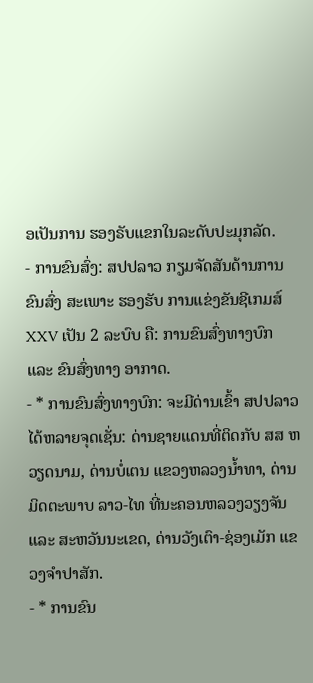ອເປັນການ ຮອງຣັບແຂກໃນລະດັບປະມຸກລັດ.
- ການຂົນສົ່ງ: ສປປລາວ ກຽມຈັດສັນດ້ານການຂົນສົ່ງ ສະເພາະ ຮອງຮັບ ການແຂ່ງຂັນຊີເກມສ໌ XXV ເປັນ 2 ລະບົບ ຄື: ການຂົນສົ່ງທາງບົກ ແລະ ຂົນສົ່ງທາງ ອາກາດ.
- * ການຂົນສົ່ງທາງບົກ: ຈະມີດ່ານເຂົ້າ ສປປລາວ ໄດ້ຫລາຍຈຸດເຊັ່ນ: ດ່ານຊາຍແດນທີ່ຕິດກັບ ສສ ຫວຽດນາມ, ດ່ານບໍ່ເຕນ ແຂວງຫລວງນ້ຳທາ, ດ່ານມິດຕະພາບ ລາວ-ໄທ ທີ່ນະຄອນຫລວງວຽງຈັນ ແລະ ສະຫວັນນະເຂດ, ດ່ານວັງເຕົາ-ຊ່ອງເມັກ ແຂວງຈຳປາສັກ.
- * ການຂົນ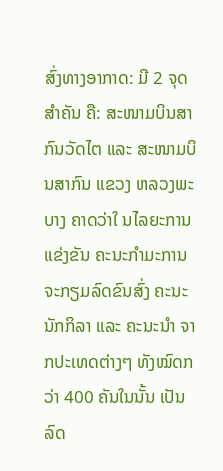ສົ່ງທາງອາກາດ: ມີ 2 ຈຸດສຳຄັນ ຄື: ສະໜາມບິນສາກົນວັດໄຕ ແລະ ສະໜາມບິນສາກົນ ແຂວງ ຫລວງພະບາງ ຄາດວ່າໃ ນໄລຍະການແຂ່ງຂັນ ຄະນະກຳມະການ ຈະກຽມລົດຂົນສົ່ງ ຄະນະນັກກິລາ ແລະ ຄະນະນຳ ຈາກປະເທດຕ່າງໆ ທັງໝົດກວ່າ 400 ຄັນໃນນັ້ນ ເປັນລົດ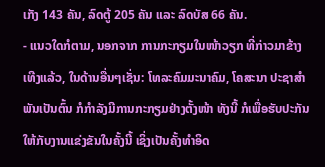ເກັງ 143 ຄັນ, ລົດຕູ້ 205 ຄັນ ແລະ ລົດບັສ 66 ຄັນ.
- ແນວໃດກໍຕາມ, ນອກຈາກ ການກະກຽມໃນໜ້າວຽກ ທີ່ກ່າວມາຂ້າງເທີງແລ້ວ, ໃນດ້ານອື່ນໆເຊັ່ນ: ໂທລະຄົມມະນາຄົມ, ໂຄສະນາ ປະຊາສຳພັນເປັນຕົ້ນ ກໍກຳລັງມີການກະກຽມຢ່າງຕັ້ງໜ້າ ທັງນີ້ ກໍເພື່ອຮັບປະກັນ ໃຫ້ກັບງານແຂ່ງຂັນໃນຄັ້ງນີ້ ເຊິ່ງເປັນຄັ້ງທຳອິດ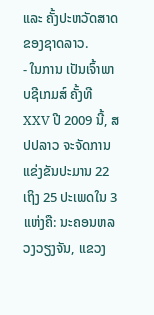ແລະ ຄັ້ງປະຫວັດສາດຂອງຊາດລາວ.
- ໃນການ ເປັນເຈົ້າພາບຊີເກມສ໌ ຄັ້ງທີ XXV ປີ 2009 ນີ້, ສປປລາວ ຈະຈັດການແຂ່ງຂັນປະມານ 22 ເຖິງ 25 ປະເພດໃນ 3 ແຫ່ງຄື: ນະຄອນຫລວງວຽງຈັນ, ແຂວງ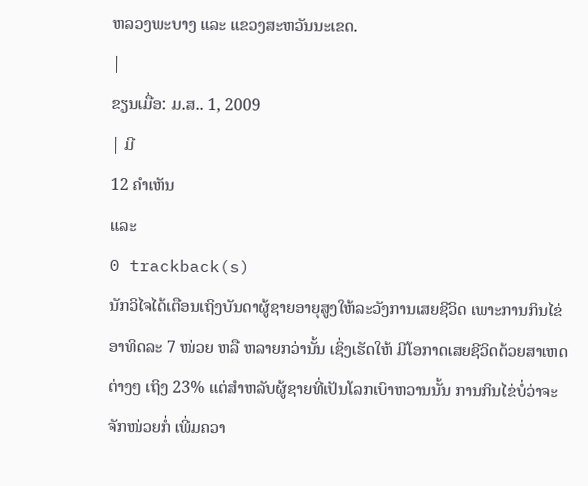ຫລວງພະບາງ ແລະ ແຂວງສະຫວັນນະເຂດ.
|
ຂຽນເມື່ອ: ມ.ສ.. 1, 2009
| ມີ
12 ຄຳເຫັນ
ແລະ
0 trackback(s)
ນັກວິໄຈໄດ້ເຕືອນເຖິງບັນດາຜູ້ຊາຍອາຍຸສູງໃຫ້ລະວັງການເສຍຊີວິດ ເພາະການກິນໄຂ່ອາທິດລະ 7 ໜ່ວຍ ຫລື ຫລາຍກວ່ານັ້ນ ເຊິ່ງເຮັດໃຫ້ ມີໂອກາດເສຍຊີວິດດ້ວຍສາເຫດຕ່າງໆ ເຖິງ 23% ແຕ່ສຳຫລັບຜູ້ຊາຍທີ່ເປັນໂລກເບົາຫວານນັ້ນ ການກິນໄຂ່ບໍ່ວ່າຈະຈັກໜ່ວຍກໍ່ ເພີ່ມຄວາ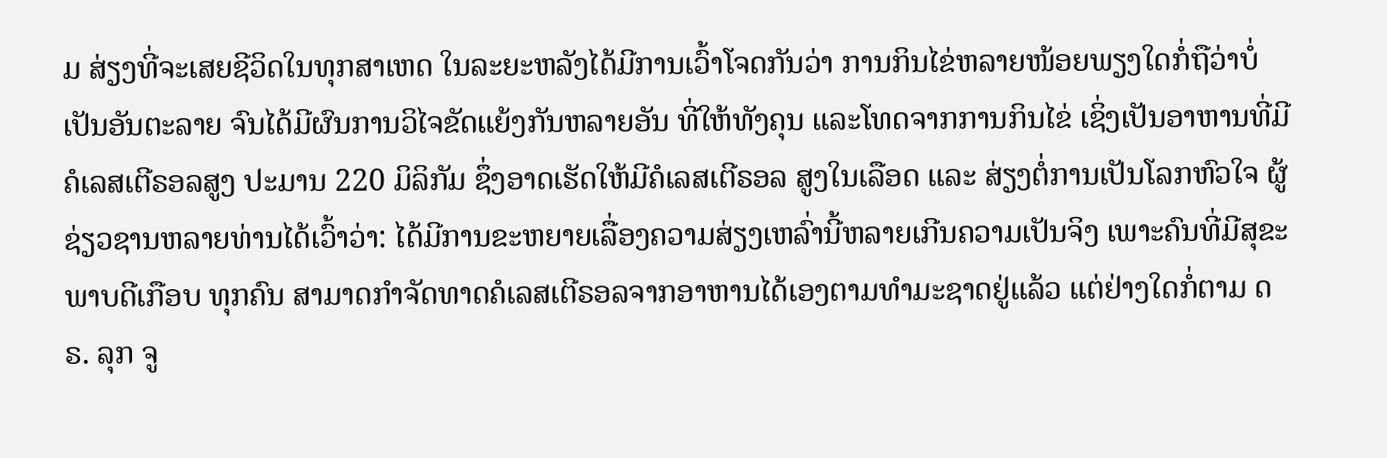ມ ສ່ຽງທີ່ຈະເສຍຊີວິດໃນທຸກສາເຫດ ໃນລະຍະຫລັງໄດ້ມີການເວົ້າໂຈດກັນວ່າ ການກິນໄຂ່ຫລາຍໜ້ອຍພຽງໃດກໍ່ຖືວ່າບໍ່ເປັນອັນຕະລາຍ ຈົນໄດ້ມີຜົນການວິໄຈຂັດແຍ້ງກັນຫລາຍອັນ ທີ່ໃຫ້ທັງຄຸນ ແລະໂທດຈາກການກິນໄຂ່ ເຊິ່ງເປັນອາຫານທີ່ມີຄໍເລສເຕີຣອລສູງ ປະມານ 220 ມິລິກັມ ຊຶ່ງອາດເຮັດໃຫ້ມີຄໍເລສເຕີຣອລ ສູງໃນເລືອດ ແລະ ສ່ຽງຕໍ່ການເປັນໂລກຫົວໃຈ ຜູ້ຊ່ຽວຊານຫລາຍທ່ານໄດ້ເວົ້າວ່າ: ໄດ້ມີການຂະຫຍາຍເລື່ອງຄວາມສ່ຽງເຫລົ່ານີ້ຫລາຍເກີນຄວາມເປັນຈິງ ເພາະຄົນທີ່ມີສຸຂະພາບດີເກືອບ ທຸກຄົນ ສາມາດກຳຈັດທາດຄໍເລສເຕີຣອລຈາກອາຫານໄດ້ເອງຕາມທຳມະຊາດຢູ່ແລ້ວ ແຕ່ຢ່າງໃດກໍ່ຕາມ ດຣ. ລຸກ ຈູ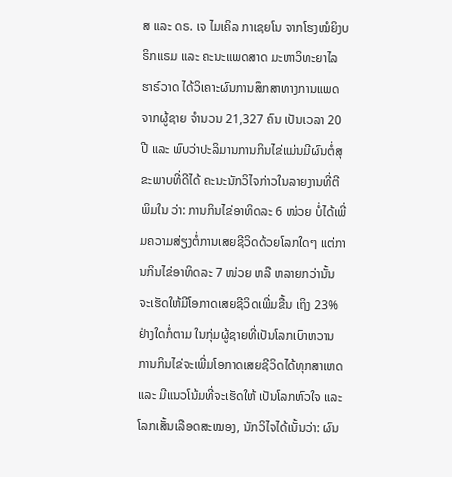ສ ແລະ ດຣ. ເຈ ໄມເຄິລ ກາເຊຍໂນ ຈາກໂຮງໝໍຍິງບຣິກແຣມ ແລະ ຄະນະແພດສາດ ມະຫາວິທະຍາໄລຮາຣ໌ວາດ ໄດ້ວິເຄາະຜົນການສຶກສາທາງການແພດ ຈາກຜູ້ຊາຍ ຈຳນວນ 21,327 ຄົນ ເປັນເວລາ 20 ປີ ແລະ ພົບວ່າປະລິມານການກິນໄຂ່ແມ່ນມີຜົນຕໍ່ສຸຂະພາບທີ່ດີໄດ້ ຄະນະນັກວິໄຈກ່າວໃນລາຍງານທີ່ຕີພິມໃນ ວ່າ: ການກິນໄຂ່ອາທິດລະ 6 ໜ່ວຍ ບໍ່ໄດ້ເພີ່ມຄວາມສ່ຽງຕໍ່ການເສຍຊີວິດດ້ວຍໂລກໃດໆ ແຕ່ການກິນໄຂ່ອາທິດລະ 7 ໜ່ວຍ ຫລື ຫລາຍກວ່ານັ້ນ ຈະເຮັດໃຫ້ມີໂອກາດເສຍຊີວິດເພີ່ມຂື້ນ ເຖິງ 23% ຢ່າງໃດກໍ່ຕາມ ໃນກຸ່ມຜູ້ຊາຍທີ່ເປັນໂລກເບົາຫວານ ການກິນໄຂ່ຈະເພີ່ມໂອກາດເສຍຊີວິດໄດ້ທຸກສາເຫດ ແລະ ມີແນວໂນ້ມທີ່ຈະເຮັດໃຫ້ ເປັນໂລກຫົວໃຈ ແລະ ໂລກເສັ້ນເລືອດສະໝອງ, ນັກວິໄຈໄດ້ເນັ້ນວ່າ: ຜົນ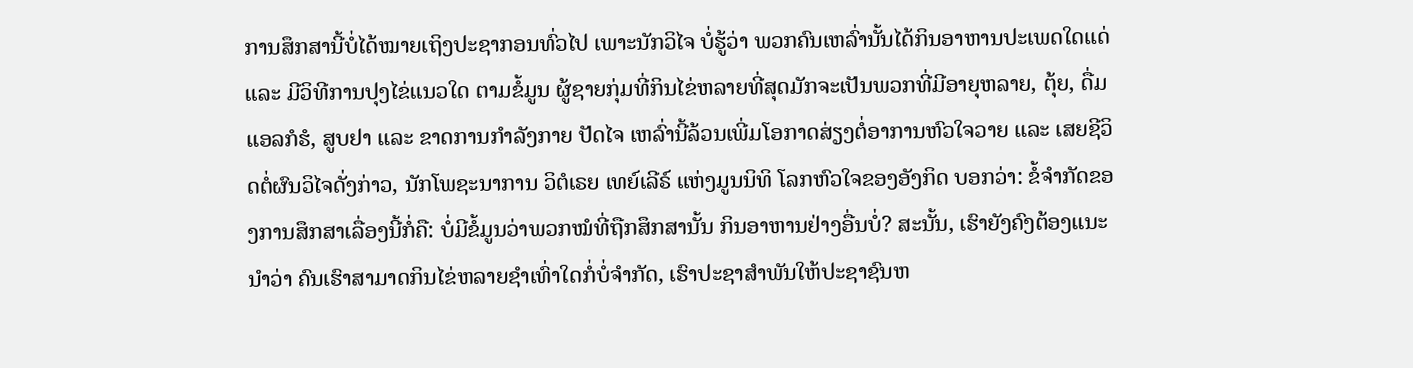ການສຶກສານີ້ບໍ່ໄດ້ໝາຍເຖິງປະຊາກອນທົ່ວໄປ ເພາະນັກວິໄຈ ບໍ່ຮູ້ວ່າ ພວກຄົນເຫລົ່ານັ້ນໄດ້ກິນອາຫານປະເພດໃດແດ່ ແລະ ມີວິທີການປຸງໄຂ່ແນວໃດ ຕາມຂໍ້ມູນ ຜູ້ຊາຍກຸ່ມທີ່ກິນໄຂ່ຫລາຍທີ່ສຸດມັກຈະເປັນພວກທີ່ມີອາຍຸຫລາຍ, ຕຸ້ຍ, ດື່ມແອລກໍຮໍ, ສູບຢາ ແລະ ຂາດການກຳລັງກາຍ ປັດໄຈ ເຫລົ່ານີ້ລ້ວນເພີ່ມໂອກາດສ່ຽງຕໍ່ອາການຫົວໃຈວາຍ ແລະ ເສຍຊີວິດຕໍ່ຜົນວິໄຈດັ່ງກ່າວ, ນັກໂພຊະນາການ ວິຕໍເຣຍ ເທຍ໌ເລີຣ໌ ແຫ່ງມູນນິທິ ໂລກຫົວໃຈຂອງອັງກິດ ບອກວ່າ: ຂໍ້ຈຳກັດຂອງການສຶກສາເລື່ອງນີ້ກໍ່ຄື: ບໍ່ມີຂໍ້ມູນວ່າພວກໝໍທີ່ຖືກສຶກສານັ້ນ ກິນອາຫານຢ່າງອື່ນບໍ່? ສະນັ້ນ, ເຮົາຍັງຄົງຕ້ອງແນະນຳວ່າ ຄົນເຮົາສາມາດກິນໄຂ່ຫລາຍຊຳເທົ່າໃດກໍ່ບໍ່ຈຳກັດ, ເຮົາປະຊາສຳພັນໃຫ້ປະຊາຊົນຫ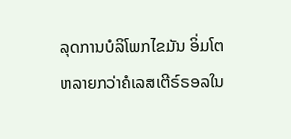ລຸດການບໍລິໂພກໄຂມັນ ອິ່ມໂຕຫລາຍກວ່າຄໍເລສເຕີຣ໌ຣອລໃນ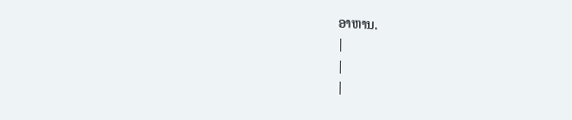ອາຫານ.
|
|
|